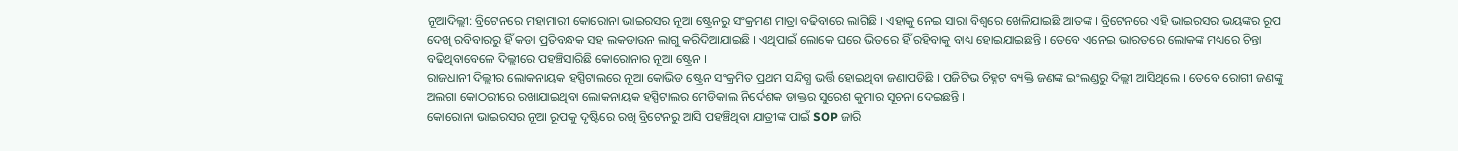ନୂଆଦିଲ୍ଲୀ: ବ୍ରିଟେନରେ ମହାମାରୀ କୋରୋନା ଭାଇରସର ନୂଆ ଷ୍ଟ୍ରେନରୁ ସଂକ୍ରମଣ ମାତ୍ରା ବଢିବାରେ ଲାଗିଛି । ଏହାକୁ ନେଇ ସାରା ବିଶ୍ବରେ ଖେଳିଯାଇଛି ଆତଙ୍କ । ବ୍ରିଟେନରେ ଏହି ଭାଇରସର ଭୟଙ୍କର ରୂପ ଦେଖି ରବିବାରରୁ ହିଁ କଡା ପ୍ରତିବନ୍ଧକ ସହ ଲକଡାଉନ ଲାଗୁ କରିଦିଆଯାଇଛି । ଏଥିପାଇଁ ଲୋକେ ଘରେ ଭିତରେ ହିଁ ରହିବାକୁ ବାଧ୍ୟ ହୋଇଯାଇଛନ୍ତି । ତେବେ ଏନେଇ ଭାରତରେ ଲୋକଙ୍କ ମଧ୍ୟରେ ଚିନ୍ତା ବଢିଥିବାବେଳେ ଦିଲ୍ଲୀରେ ପହଞ୍ଚିସାରିଛି କୋରୋନାର ନୂଆ ଷ୍ଟ୍ରେନ ।
ରାଜଧାନୀ ଦିଲ୍ଲୀର ଲୋକନାୟକ ହସ୍ପିଟାଲରେ ନୂଆ କୋଭିଡ ଷ୍ଟ୍ରେନ ସଂକ୍ରମିତ ପ୍ରଥମ ସନ୍ଦିଗ୍ଧ ଭର୍ତ୍ତି ହୋଇଥିବା ଜଣାପଡିଛି । ପଜିଟିଭ ଚିହ୍ନଟ ବ୍ୟକ୍ତି ଜଣଙ୍କ ଇଂଲଣ୍ଡରୁ ଦିଲ୍ଲୀ ଆସିଥିଲେ । ତେବେ ରୋଗୀ ଜଣଙ୍କୁ ଅଲଗା କୋଠରୀରେ ରଖାଯାଇଥିବା ଲୋକନାୟକ ହସ୍ପିଟାଲର ମେଡିକାଲ ନିର୍ଦେଶକ ଡାକ୍ତର ସୁରେଶ କୁମାର ସୂଚନା ଦେଇଛନ୍ତି ।
କୋରୋନା ଭାଇରସର ନୂଆ ରୂପକୁ ଦୃଷ୍ଟିରେ ରଖି ବ୍ରିଟେନରୁ ଆସି ପହଞ୍ଚିଥିବା ଯାତ୍ରୀଙ୍କ ପାଇଁ SOP ଜାରି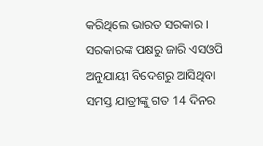କରିଥିଲେ ଭାରତ ସରକାର । ସରକାରଙ୍କ ପକ୍ଷରୁ ଜାରି ଏସଓପି ଅନୁଯାୟୀ ବିଦେଶରୁ ଆସିଥିବା ସମସ୍ତ ଯାତ୍ରୀଙ୍କୁ ଗତ 14 ଦିନର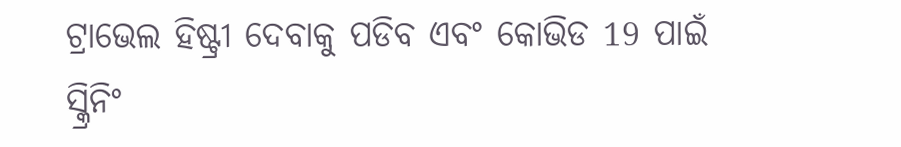ଟ୍ରାଭେଲ ହିଷ୍ଟ୍ରୀ ଦେବାକୁ ପଡିବ ଏବଂ କୋଭିଡ 19 ପାଇଁ ସ୍କ୍ରିନିଂ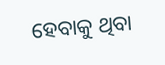ହେବାକୁ ଥିବା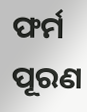ଫର୍ମ ପୂରଣ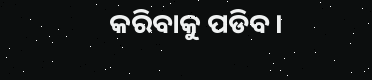କରିବାକୁ ପଡିବ।